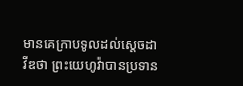មានគេក្រាបទូលដល់ស្តេចដាវីឌថា ព្រះយេហូវ៉ាបានប្រទាន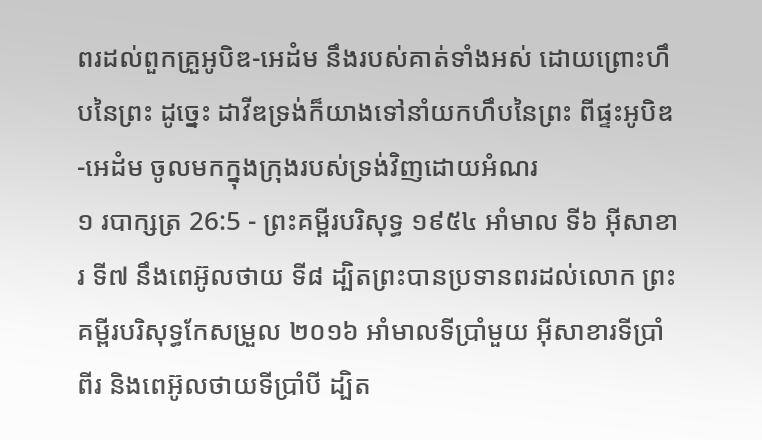ពរដល់ពួកគ្រួអូបិឌ-អេដំម នឹងរបស់គាត់ទាំងអស់ ដោយព្រោះហឹបនៃព្រះ ដូច្នេះ ដាវីឌទ្រង់ក៏យាងទៅនាំយកហឹបនៃព្រះ ពីផ្ទះអូបិឌ-អេដំម ចូលមកក្នុងក្រុងរបស់ទ្រង់វិញដោយអំណរ
១ របាក្សត្រ 26:5 - ព្រះគម្ពីរបរិសុទ្ធ ១៩៥៤ អាំមាល ទី៦ អ៊ីសាខារ ទី៧ នឹងពេអ៊ូលថាយ ទី៨ ដ្បិតព្រះបានប្រទានពរដល់លោក ព្រះគម្ពីរបរិសុទ្ធកែសម្រួល ២០១៦ អាំមាលទីប្រាំមួយ អ៊ីសាខារទីប្រាំពីរ និងពេអ៊ូលថាយទីប្រាំបី ដ្បិត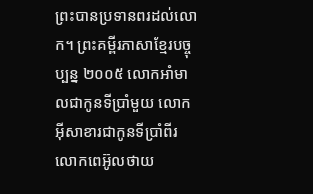ព្រះបានប្រទានពរដល់លោក។ ព្រះគម្ពីរភាសាខ្មែរបច្ចុប្បន្ន ២០០៥ លោកអាំមាលជាកូនទីប្រាំមួយ លោកអ៊ីសាខារជាកូនទីប្រាំពីរ លោកពេអ៊ូលថាយ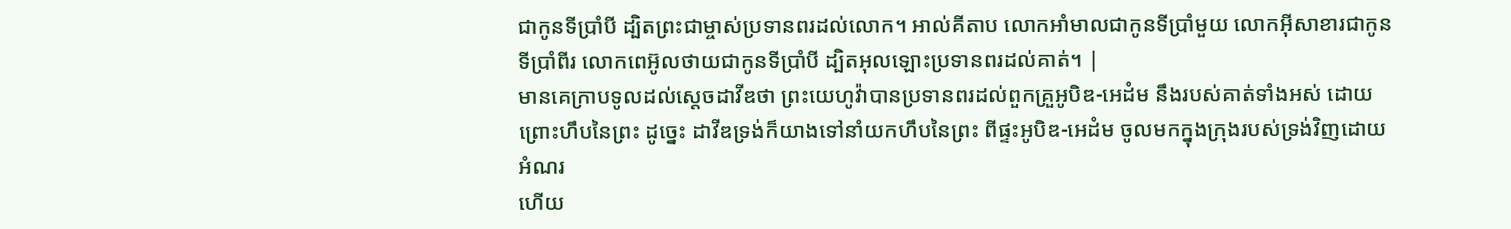ជាកូនទីប្រាំបី ដ្បិតព្រះជាម្ចាស់ប្រទានពរដល់លោក។ អាល់គីតាប លោកអាំមាលជាកូនទីប្រាំមួយ លោកអ៊ីសាខារជាកូនទីប្រាំពីរ លោកពេអ៊ូលថាយជាកូនទីប្រាំបី ដ្បិតអុលឡោះប្រទានពរដល់គាត់។ |
មានគេក្រាបទូលដល់ស្តេចដាវីឌថា ព្រះយេហូវ៉ាបានប្រទានពរដល់ពួកគ្រួអូបិឌ-អេដំម នឹងរបស់គាត់ទាំងអស់ ដោយព្រោះហឹបនៃព្រះ ដូច្នេះ ដាវីឌទ្រង់ក៏យាងទៅនាំយកហឹបនៃព្រះ ពីផ្ទះអូបិឌ-អេដំម ចូលមកក្នុងក្រុងរបស់ទ្រង់វិញដោយអំណរ
ហើយ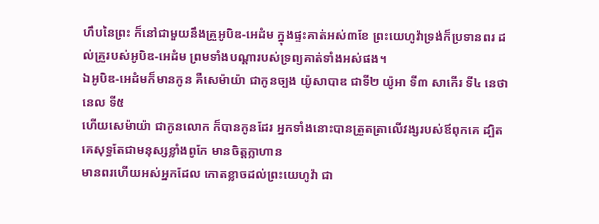ហឹបនៃព្រះ ក៏នៅជាមួយនឹងគ្រួអូបិឌ-អេដំម ក្នុងផ្ទះគាត់អស់៣ខែ ព្រះយេហូវ៉ាទ្រង់ក៏ប្រទានពរ ដល់គ្រួរបស់អូបិឌ-អេដំម ព្រមទាំងបណ្តារបស់ទ្រព្យគាត់ទាំងអស់ផង។
ឯអូបិឌ-អេដំមក៏មានកូន គឺសេម៉ាយ៉ា ជាកូនច្បង យ៉ូសាបាឌ ជាទី២ យ៉ូអា ទី៣ សាកើរ ទី៤ នេថានេល ទី៥
ហើយសេម៉ាយ៉ា ជាកូនលោក ក៏បានកូនដែរ អ្នកទាំងនោះបានត្រួតត្រាលើវង្សរបស់ឪពុកគេ ដ្បិតគេសុទ្ធតែជាមនុស្សខ្លាំងពូកែ មានចិត្តក្លាហាន
មានពរហើយអស់អ្នកដែល កោតខ្លាចដល់ព្រះយេហូវ៉ា ជា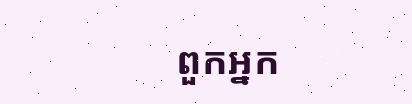ពួកអ្នក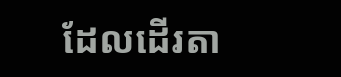ដែលដើរតា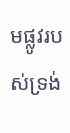មផ្លូវរបស់ទ្រង់